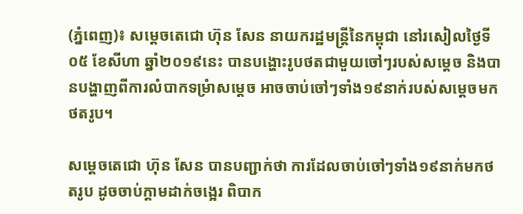(ភ្នំពេញ)៖ សម្តេចតេជោ ហ៊ុន សែន នាយករដ្ឋមន្ត្រីនៃកម្ពុជា នៅរសៀលថ្ងៃទី០៥ ខែសីហា ឆ្នាំ២០១៩នេះ បានបង្ហោះរូបថតជាមួយចៅៗរបស់សម្តេច និងបានបង្ហាញពីការលំបាកទម្រំាសម្តេច អាចចាប់ចៅៗទាំង១៩នាក់របស់សម្តេចមកថតរូប។

សម្តេចតេជោ ហ៊ុន សែន បានបញ្ជាក់ថា ការដែលចាប់ចៅៗទាំង១៩នាក់មកថតរូប ដូចចាប់ក្តាមដាក់ចង្អេរ ពិបាក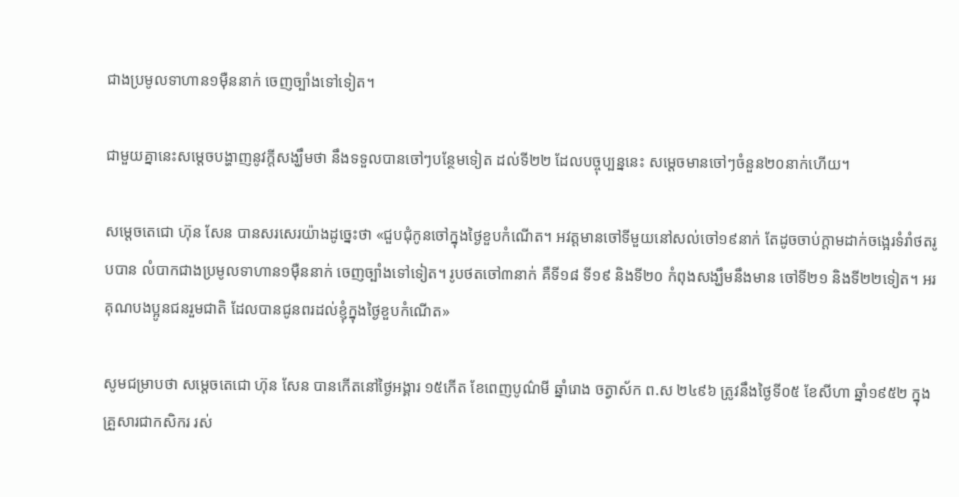ជាងប្រមូលទាហាន១ម៉ឺននាក់ ចេញច្បាំងទៅទៀត។

ជាមួយគ្នានេះសម្តេចបង្ហាញនូវក្តីសង្ឃឹមថា នឹងទទួលបានចៅៗបន្ថែមទៀត ដល់ទី២២ ដែលបច្ចុប្បន្ននេះ សម្តេចមានចៅៗចំនួន២០នាក់ហើយ។

សម្តេចតេជោ ហ៊ុន សែន បានសរសេរយ៉ាងដូច្នេះថា «ជួបជុំកូនចៅក្នុងថ្ងៃខួបកំណើត។ អវត្តមានចៅទីមួយនៅសល់ចៅ១៩នាក់ តែដូចចាប់ក្តាមដាក់ចង្អេរទំរាំថតរូបបាន លំបាកជាងប្រមូលទាហាន១ម៉ឺននាក់ ចេញច្បាំងទៅទៀត។ រូបថតចៅ៣នាក់ គឺទី១៨ ទី១៩ និងទី២០ កំពុងសង្ឃឹមនឹងមាន ចៅទី២១ និងទី២២ទៀត។ អរគុណបងប្អូនជនរួមជាតិ ដែលបានជូនពរដល់ខ្ញុំក្នុងថ្ងៃខួបកំណើត»

សូមជម្រាបថា សម្តេចតេជោ ហ៊ុន សែន បានកើតនៅថ្ងៃអង្គារ ១៥កើត ខែពេញបូណ៌មី ឆ្នាំរោង ចត្វាស័ក ព.ស ២៤៩៦ ត្រូវនឹងថ្ងៃទី០៥ ខែសីហា ឆ្នាំ១៩៥២ ក្នុងគ្រួសារជាកសិករ រស់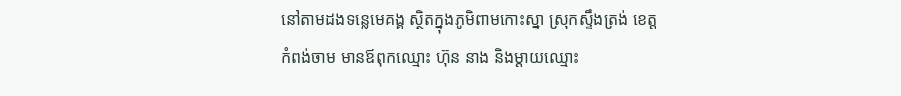នៅតាមដងទន្លេមេគង្គ ស្ថិតក្នុងភូមិពាមកោះស្នា ស្រុកស្ទឹងត្រង់ ខេត្តកំពង់ចាម មានឪពុកឈ្មោះ ហ៊ុន នាង និងម្ដាយឈ្មោះ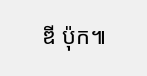ឌី ប៉ុក៕